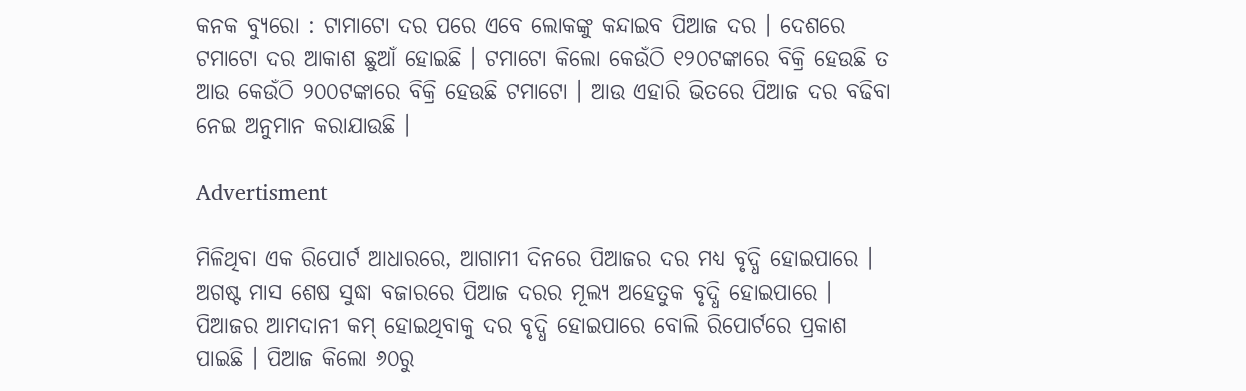କନକ ବ୍ୟୁରୋ : ଟାମାଟୋ ଦର ପରେ ଏବେ ଲୋକଙ୍କୁ କନ୍ଦାଇବ ପିଆଜ ଦର । ଦେଶରେ ଟମାଟୋ ଦର ଆକାଶ ଛୁଆଁ ହୋଇଛି । ଟମାଟୋ କିଲୋ କେଉଁଠି ୧୨୦ଟଙ୍କାରେ ବିକ୍ରି ହେଉଛି ତ ଆଉ କେଉଁଠି ୨୦୦ଟଙ୍କାରେ ବିକ୍ରି ହେଉଛି ଟମାଟୋ । ଆଉ ଏହାରି ଭିତରେ ପିଆଜ ଦର ବଢିବା ନେଇ ଅନୁମାନ କରାଯାଉଛି ।

Advertisment

ମିଳିଥିବା ଏକ ରିପୋର୍ଟ ଆଧାରରେ, ଆଗାମୀ ଦିନରେ ପିଆଜର ଦର ମଧ୍ୟ ବୃଦ୍ଧି ହୋଇପାରେ । ଅଗଷ୍ଟ ମାସ ଶେଷ ସୁଦ୍ଧା ବଜାରରେ ପିଆଜ ଦରର ମୂଲ୍ୟ ଅହେତୁକ ବୃଦ୍ଧି ହୋଇପାରେ । ପିଆଜର ଆମଦାନୀ କମ୍ ହୋଇଥିବାକୁ ଦର ବୃଦ୍ଧି ହୋଇପାରେ ବୋଲି ରିପୋର୍ଟରେ ପ୍ରକାଶ ପାଇଛି । ପିଆଜ କିଲୋ ୬୦ରୁ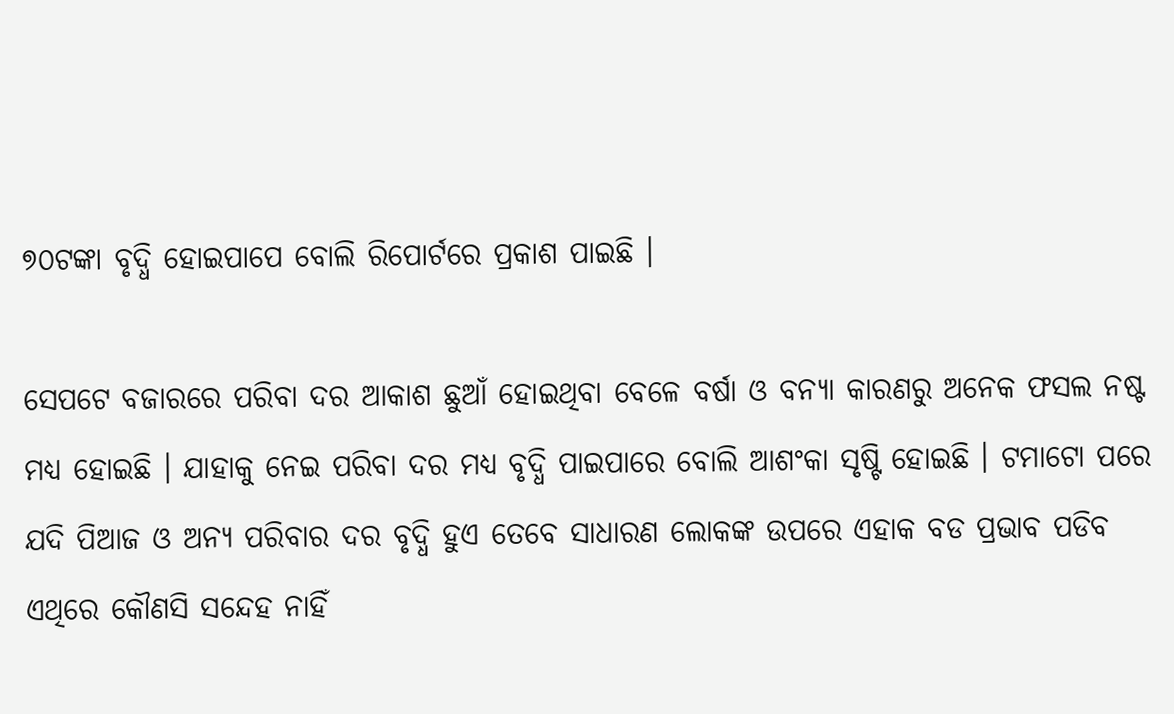୭୦ଟଙ୍କା ବୃଦ୍ଧି ହୋଇପାପେ ବୋଲି ରିପୋର୍ଟରେ ପ୍ରକାଶ ପାଇଛି ।

ସେପଟେ ବଜାରରେ ପରିବା ଦର ଆକାଶ ଛୁଆଁ ହୋଇଥିବା ବେଳେ ବର୍ଷା ଓ ବନ୍ୟା କାରଣରୁ ଅନେକ ଫସଲ ନଷ୍ଟ ମଧ୍ୟ ହୋଇଛି । ଯାହାକୁ ନେଇ ପରିବା ଦର ମଧ୍ୟ ବୃଦ୍ଧି ପାଇପାରେ ବୋଲି ଆଶଂକା ସୃଷ୍ଟି ହୋଇଛି । ଟମାଟୋ ପରେ ଯଦି ପିଆଜ ଓ ଅନ୍ୟ ପରିବାର ଦର ବୃଦ୍ଧି ହୁଏ ତେବେ ସାଧାରଣ ଲୋକଙ୍କ ଉପରେ ଏହାକ ବଡ ପ୍ରଭାବ ପଡିବ ଏଥିରେ କୌଣସି ସନ୍ଦେହ ନାହିଁ